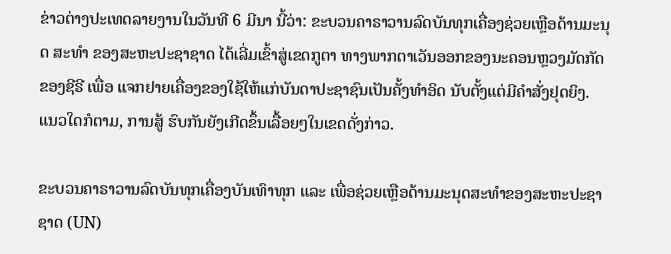ຂ່າວຕ່າງປະເທດລາຍງານໃນວັນທີ 6 ມີນາ ນີ້ວ່າ: ຂະບວນຄາຣາວານລົດບັນທຸກເຄື່ອງຊ່ວຍເຫຼືອດ້ານມະນຸດ ສະທຳ ຂອງສະຫະປະຊາຊາດ ໄດ້ເລີ່ມເຂົ້າສູ່ເຂດກູຕາ ທາງພາກຕາເວັນອອກຂອງນະຄອນຫຼວງມັດກັດ ຂອງຊີຣີ ເພື່ອ ແຈກຢາຍເຄື່ອງຂອງໃຊ້ໃຫ້ແກ່ບັນດາປະຊາຊົນເປັນຄັ້ງທຳອິດ ນັບຕັ້ງແຕ່ມີຄຳສັ່ງຢຸດຍິງ. ແນວໃດກໍຕາມ, ການສູ້ ຮົບກັນຍັງເກີດຂຶ້ນເລື້ອຍໆໃນເຂດດັ່ງກ່າວ.

ຂະບວນຄາຣາວານລົດບັນທຸກເຄື່ອງບັນເທົາທຸກ ແລະ ເພື່ອຊ່ວຍເຫຼືອດ້ານມະນຸດສະທຳຂອງສະຫະປະຊາຊາດ (UN)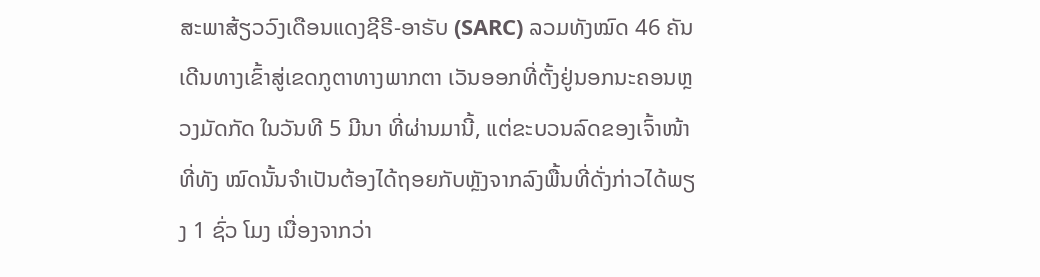ສະພາສ້ຽວວົງເດືອນແດງຊີຣີ-ອາຣັບ (SARC) ລວມທັງໝົດ 46 ຄັນ ເດີນທາງເຂົ້າສູ່ເຂດກູຕາທາງພາກຕາ ເວັນອອກທີ່ຕັ້ງຢູ່ນອກນະຄອນຫຼວງມັດກັດ ໃນວັນທີ 5 ມີນາ ທີ່ຜ່ານມານີ້, ແຕ່ຂະບວນລົດຂອງເຈົ້າໜ້າທີ່ທັງ ໝົດນັ້ນຈຳເປັນຕ້ອງໄດ້ຖອຍກັບຫຼັງຈາກລົງພື້ນທີ່ດັ່ງກ່າວໄດ້ພຽງ 1 ຊົ່ວ ໂມງ ເນື່ອງຈາກວ່າ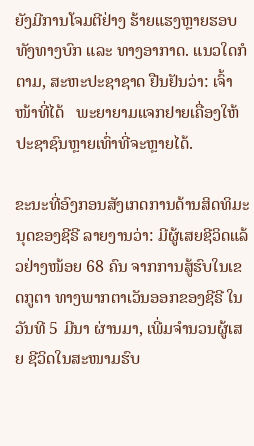ຍັງມີການໂຈມຕີຢ່າງ ຮ້າຍແຮງຫຼາຍຮອບທັງທາງບົກ ແລະ ທາງອາກາດ. ແນວໃດກໍຕາມ, ສະຫະປະຊາຊາດ ຢືນຢັນວ່າ: ເຈົ້າໜ້າທີ່ໄດ້   ພະຍາຍາມແຈກຢາຍເຄື່ອງໃຫ້ປະຊາຊົນຫຼາຍເທົ່າທີ່ຈະຫຼາຍໄດ້.

ຂະນະທີ່ອົງກອນສັງເກດການດ້ານສິດທິມະນຸດຂອງຊີຣີ ລາຍງານວ່າ: ມີຜູ້ເສຍຊີວິດແລ້ວຢ່າງໜ້ອຍ 68 ຄົນ ຈາກການສູ້ຮົບໃນເຂດກູຕາ ທາງພາກຕາເວັນອອກຂອງຊີຣີ ໃນວັນທີ 5 ມີນາ ຜ່ານມາ, ເພີ່ມຈໍານວນຜູ້ເສຍ ຊີວິດໃນສະໜາມຮົບ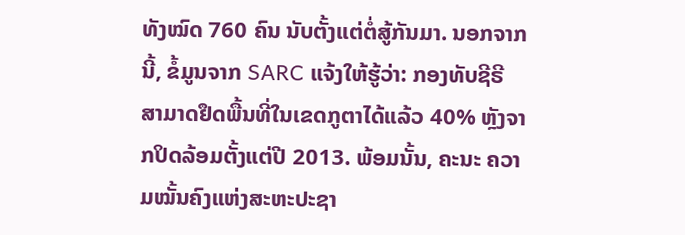ທັງໝົດ 760 ຄົນ ນັບຕັ້ງແຕ່ຕໍ່ສູ້ກັນມາ. ນອກຈາກນີ້, ຂໍ້ມູນຈາກ SARC ແຈ້ງໃຫ້ຮູ້ວ່າ: ກອງທັບຊີຣີ ສາມາດຢຶດພື້ນທີ່ໃນເຂດກູຕາໄດ້ແລ້ວ 40% ຫຼັງຈາກປິດລ້ອມຕັ້ງແຕ່ປີ 2013. ພ້ອມນັ້ນ, ຄະນະ ຄວາມໝັ້ນຄົງແຫ່ງສະຫະປະຊາ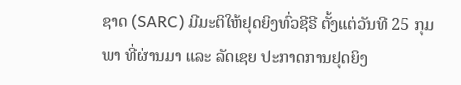ຊາດ (SARC) ມີມະຕິໃຫ້ຢຸດຍິງທົ່ວຊີຣີ ຕັ້ງແຕ່ວັນທີ 25 ກຸມພາ ທີ່ຜ່ານມາ ແລະ ລັດເຊຍ ປະກາດການຢຸດຍິງ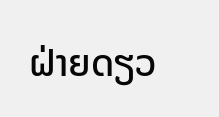ຝ່າຍດຽວ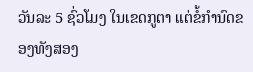ວັນລະ 5 ຊົ່ວໂມງ ໃນເຂດກູຕາ ແຕ່ຂໍ້ກຳນົດຂອງທັງສອງ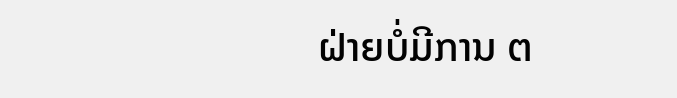ຝ່າຍບໍ່ມີການ ຕ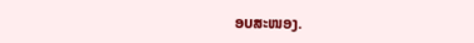ອບສະໜອງ.